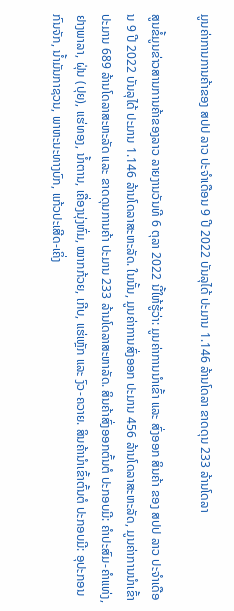ມູນຄ່າການການຄ້າຂອງ ສປປ ລາວ ປະຈໍາເດືອນ 9 ປີ 2022 ບັນລຸໄດ້ ປະມານ 1.146 ລ້ານໂດລາ ຂາດດຸນ 233 ລ້ານໂດລາ

ສູນຂໍ້ມູນຂ່າວສານການຄ້າຂອງລາວ ລາຍງານວັນທີ 6 ຕຸລາ 2022 ນີ້ໃຫ້ຮູ້ວ່າ: ມູນຄ່າການນໍາເຂົ້າ ແລະ ສົ່ງອອກ ສິນຄ້າ ຂອງ ສປປ ລາວ ປະຈໍາເດືອນ 9 ປີ 2022 ບັນລຸໄດ້ ປະມານ 1.146 ລ້ານໂດລາສະຫະລັດ. ໃນນັ້ນ, ມູນຄ່າການສົ່ງອອກ ປະມານ 456 ລ້ານໂດລາສະຫະລັດ, ມູນຄ່າການນໍາເຂົ້າ ປະມານ 689 ລ້ານໂດລາສະຫະລັດ ແລະ ຂາດດຸນການຄ້າ ປະມານ 233 ລ້ານໂດລາສະຫາລັດ. ສິນຄ້າສົ່ງອອກຕົ້ນຕໍ ປະກອບມີ: ຄຳປະສົມ-ຄຳແທ່ງ, ຢາງພາລາ, ຝຸ່ນ (ປຸຍ), ແຮ່ທອງ, ນ້ຳຕານ, ເຄື່ອງນຸ່ງຫົ່ມ, ໝາກກ້ວຍ, ເກີບ, ແຮ່ເຫຼັກ ແລະ ງົວ-ຄວາຍ. ສິນຄ້ານໍາເຂົ້າຕົ້ນຕໍ ປະກອບມີ: ອຸປະກອນກົນຈັກ, ນ້ຳມັນກາຊວນ, ພາຫະນະທາງບົກ, ແກ້ວປະເສີດ-ເຄິ່ງ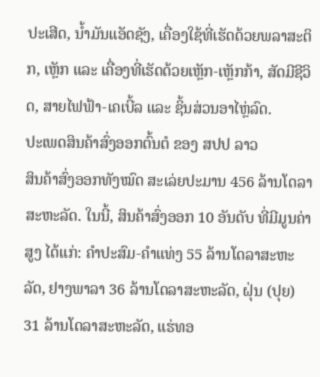ປະເສີດ, ນ້ຳມັນແອັດຊັງ, ເຄື່ອງໃຊ້ທີ່ເຮັດດ້ວຍພລາສະຕິກ, ເຫຼັກ ແລະ ເຄື່ອງທີ່ເຮັດດ້ວຍເຫຼັກ-ເຫຼັກກ້າ, ສັດມີຊີວິດ, ສາຍໄຟຟ້າ-ເຄເບີ້ລ ແລະ ຊິ້ນສ່ວນອາໄຫຼ່ລົດ.
ປະເພດສິນຄ້າສົ່ງອອກຕົ້ນຕໍ ຂອງ ສປປ ລາວ
ສິນຄ້າສົ່ງອອກທັງໝົດ ສະເລ່ຍປະມານ 456 ລ້ານໂດລາສະຫະລັດ. ໃນນີ້, ສິນຄ້າສົ່ງອອກ 10 ອັນດັບ ທີ່ມີມູນຄ່າສູງ ໄດ້ແກ່: ຄຳປະສົມ-ຄຳແທ່ງ 55 ລ້ານໂດລາສະຫະລັດ, ຢາງພາລາ 36 ລ້ານໂດລາສະຫະລັດ, ຝຸ່ນ (ປຸຍ) 31 ລ້ານໂດລາສະຫະລັດ, ແຮ່ທອ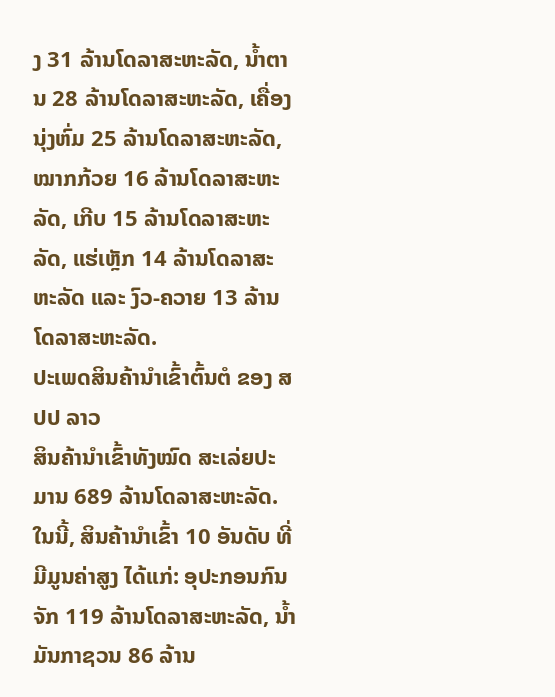ງ 31 ລ້ານໂດລາສະຫະລັດ, ນໍ້າຕານ 28 ລ້ານໂດລາສະຫະລັດ, ເຄື່ອງນຸ່ງຫົ່ມ 25 ລ້ານໂດລາສະຫະລັດ, ໝາກກ້ວຍ 16 ລ້ານໂດລາສະຫະລັດ, ເກີບ 15 ລ້ານໂດລາສະຫະລັດ, ແຮ່ເຫຼັກ 14 ລ້ານໂດລາສະຫະລັດ ແລະ ງົວ-ຄວາຍ 13 ລ້ານໂດລາສະຫະລັດ.
ປະເພດສິນຄ້ານໍາເຂົ້າຕົ້ນຕໍ ຂອງ ສປປ ລາວ
ສິນຄ້ານຳເຂົ້າທັງໝົດ ສະເລ່ຍປະມານ 689 ລ້ານໂດລາສະຫະລັດ. ໃນນີ້, ສິນຄ້ານຳເຂົ້າ 10 ອັນດັບ ທີ່ມີມູນຄ່າສູງ ໄດ້ແກ່: ອຸປະກອນກົນຈັກ 119 ລ້ານໂດລາສະຫະລັດ, ນໍ້າມັນກາຊວນ 86 ລ້ານ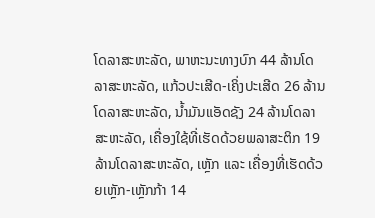ໂດລາສະຫະລັດ, ພາຫະນະທາງບົກ 44 ລ້ານໂດລາສະຫະລັດ, ແກ້ວປະເສີດ-ເຄິ່ງປະເສີດ 26 ລ້ານໂດລາສະຫະລັດ, ນ້ຳມັນແອັດຊັງ 24 ລ້ານໂດລາສະຫະລັດ, ເຄື່ອງໃຊ້ທີ່ເຮັດດ້ວຍພລາສະຕິກ 19 ລ້ານໂດລາສະຫະລັດ, ເຫຼັກ ແລະ ເຄື່ອງທີ່ເຮັດດ້ວຍເຫຼັກ-ເຫຼັກກ້າ 14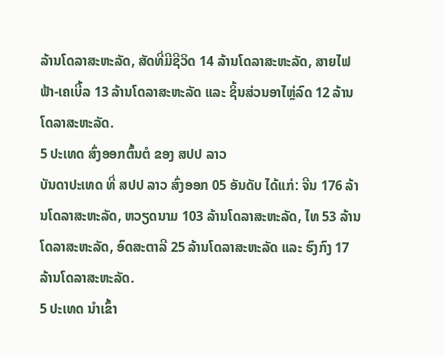ລ້ານໂດລາສະຫະລັດ, ສັດທີ່ມີຊີວິດ 14 ລ້ານໂດລາສະຫະລັດ, ສາຍໄຟຟ້າ-ເຄເບີ້ລ 13 ລ້ານໂດລາສະຫະລັດ ແລະ ຊິ້ນສ່ວນອາໄຫຼ່ລົດ 12 ລ້ານໂດລາສະຫະລັດ.
5 ປະເທດ ສົ່ງອອກຕົ້ນຕໍ ຂອງ ສປປ ລາວ
ບັນດາປະເທດ ທີ່ ສປປ ລາວ ສົ່ງອອກ 05 ອັນດັບ ໄດ້ແກ່: ຈີນ 176 ລ້ານໂດລາສະຫະລັດ, ຫວຽດນາມ 103 ລ້ານໂດລາສະຫະລັດ, ໄທ 53 ລ້ານໂດລາສະຫະລັດ, ອົດສະຕາລີ 25 ລ້ານໂດລາສະຫະລັດ ແລະ ຮົງກົງ 17 ລ້ານໂດລາສະຫະລັດ.
5 ປະເທດ ນໍາເຂົ້າ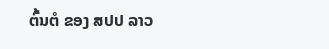ຕົ້ນຕໍ ຂອງ ສປປ ລາວ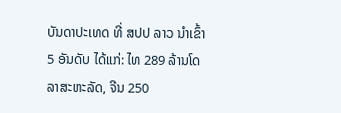ບັນດາປະເທດ ທີ່ ສປປ ລາວ ນໍາເຂົ້າ 5 ອັນດັບ ໄດ້ແກ່: ໄທ 289 ລ້ານໂດລາສະຫະລັດ, ຈີນ 250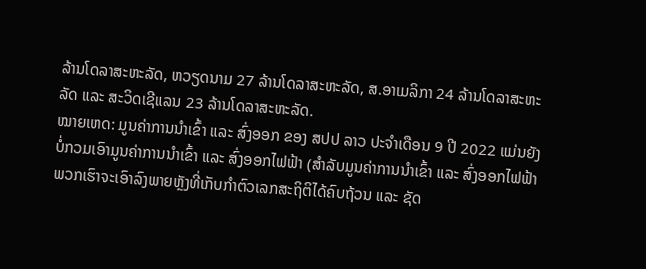ລ້ານໂດລາສະຫະລັດ, ຫວຽດນາມ 27 ລ້ານໂດລາສະຫະລັດ, ສ.ອາເມລິກາ 24 ລ້ານໂດລາສະຫະລັດ ແລະ ສະວິດເຊີແລນ 23 ລ້ານໂດລາສະຫະລັດ.
ໝາຍເຫດ: ມູນຄ່າການນໍາເຂົ້າ ແລະ ສົ່ງອອກ ຂອງ ສປປ ລາວ ປະຈໍາເດືອນ 9 ປີ 2022 ແມ່ນຍັງບໍ່ກວມເອົາມູນຄ່າການນຳເຂົ້າ ແລະ ສົ່ງອອກໄຟຟ້າ (ສໍາລັບມູນຄ່າການນຳເຂົ້າ ແລະ ສົ່ງອອກໄຟຟ້າ ພວກເຮົາຈະເອົາລົງພາຍຫຼັງທີ່ເກັບກໍາຕົວເລກສະຖິຕິໄດ້ຄົບຖ້ວນ ແລະ ຊັດ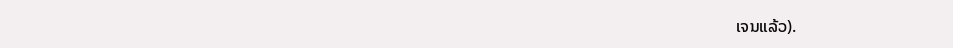ເຈນແລ້ວ).